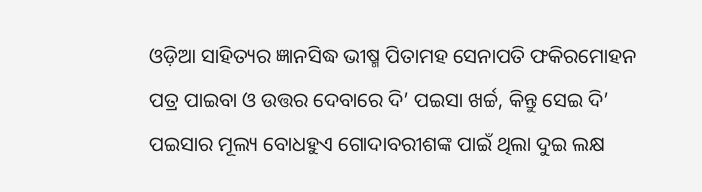ଓଡ଼ିଆ ସାହିତ୍ୟର ଜ୍ଞାନସିଦ୍ଧ ଭୀଷ୍ମ ପିତାମହ ସେନାପତି ଫକିରମୋହନ
ପତ୍ର ପାଇବା ଓ ଉତ୍ତର ଦେବାରେ ଦି’ ପଇସା ଖର୍ଚ୍ଚ, କିନ୍ତୁ ସେଇ ଦି’ ପଇସାର ମୂଲ୍ୟ ବୋଧହୁଏ ଗୋଦାବରୀଶଙ୍କ ପାଇଁ ଥିଲା ଦୁଇ ଲକ୍ଷ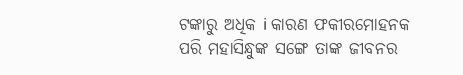ଟଙ୍କାରୁ ଅଧିକ i କାରଣ ଫକୀରମୋହନକ ପରି ମହାସିନ୍ଧୁଙ୍କ ସଙ୍ଗେ ତାଙ୍କ ଜୀବନର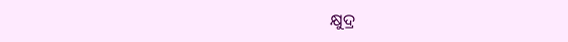କ୍ଷୁଦ୍ର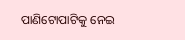ପାଣିଟୋପାଟିକୁ ନେଇ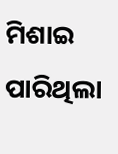ମିଶାଇ ପାରିଥିଲା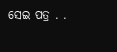ସେଇ ପତ୍ର . .